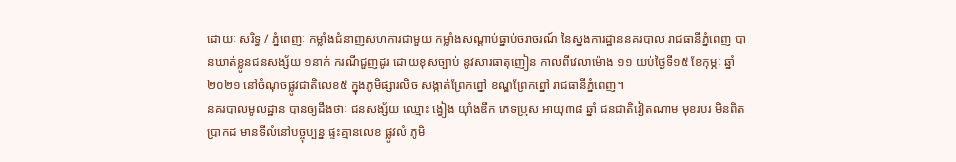ដោយៈ សរិទ្ធ / ភ្នំពេញៈ កម្លាំងជំនាញសហការជាមួយ កម្លាំងសណ្ដាប់ធ្នាប់ចរាចរណ៍ នៃស្នងការដ្ឋាននគរបាល រាជធានីភ្នំពេញ បានឃាត់ខ្លូនជនសង្ស័យ ១នាក់ ករណីជួញដូរ ដោយខុសច្បាប់ នូវសារធាតុញៀន កាលពីវេលាម៉ោង ១១ យប់ថ្ងៃទី១៥ ខែកុម្ភៈ ឆ្នាំ២០២១ នៅចំណុចផ្លូវជាតិលេខ៥ ក្នុងភូមិផ្សារលិច សង្កាត់ព្រែកព្នៅ ខណ្ឌព្រែកព្នៅ រាជធានីភ្នំពេញ។
នគរបាលមូលដ្ឋាន បានឲ្យដឹងថាៈ ជនសង្ស័យ ឈ្មោះ ង្វៀង យ៉ាំងឌឹក ភេទប្រុស អាយុ៣៨ ឆ្នាំ ជនជាតិវៀតណាម មុខរបរ មិនពិតប្រាកដ មានទីលំនៅបច្ចុប្បន្ន ផ្ទះគ្មានលេខ ផ្លូវលំ ភូមិ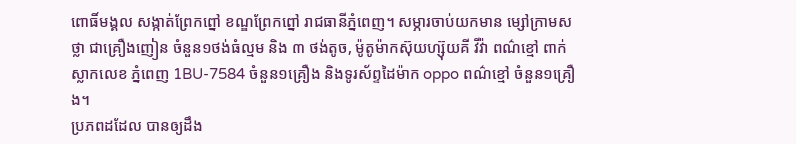ពោធិ៍មង្គល សង្កាត់ព្រែកព្នៅ ខណ្ឌព្រែកព្នៅ រាជធានីភ្នំពេញ។ សម្ភារចាប់យកមាន ម្សៅក្រាមសថ្លា ជាគ្រឿងញៀន ចំនួន១ថង់ធំល្មម និង ៣ ថង់តូច, ម៉ូតូម៉ាកស៊ុយហ្ស៊ុយគី វីវ៉ា ពណ៌ខ្មៅ ពាក់ស្លាកលេខ ភ្នំពេញ 1BU-7584 ចំនួន១គ្រឿង និងទូរស័ព្ទដៃម៉ាក oppo ពណ៌ខ្មៅ ចំនួន១គ្រឿង។
ប្រភពដដែល បានឲ្យដឹង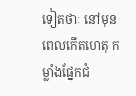ទៀតថាៈ នៅមុនពេលកើតហេតុ កម្លាំងផ្នែកជំ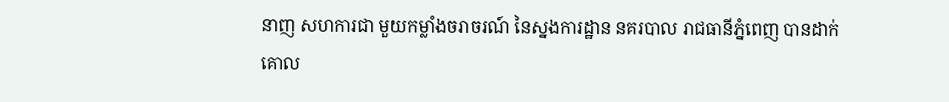នាញ សហការជា មួយកម្លាំងចរាចរណ៍ នៃស្នងការដ្ឋាន នគរបាល រាជធានីភ្នំពេញ បានដាក់គោល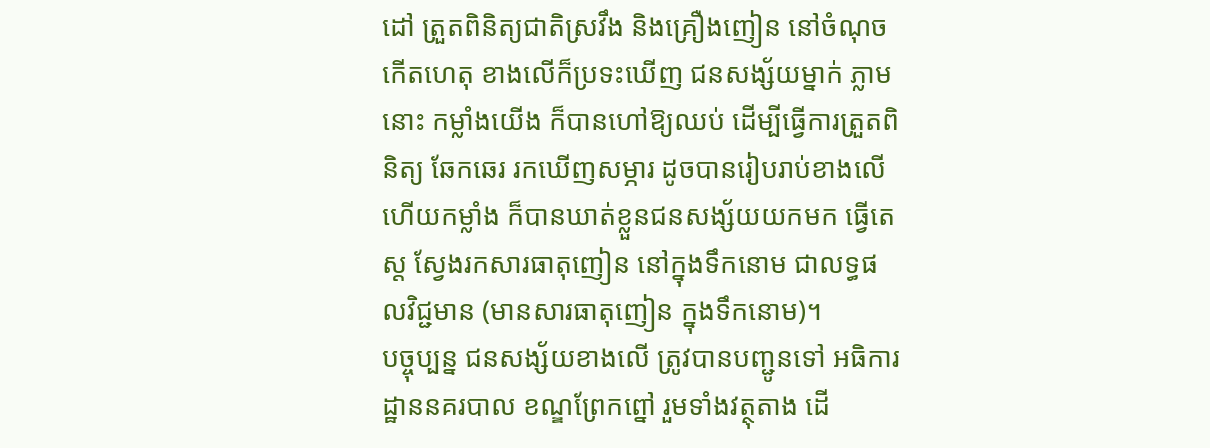ដៅ ត្រួតពិនិត្យជាតិស្រវឹង និងគ្រឿងញៀន នៅចំណុចកើតហេតុ ខាងលើក៏ប្រទះឃើញ ជនសង្ស័យម្នាក់ ភ្លាមនោះ កម្លាំងយើង ក៏បានហៅឱ្យឈប់ ដើម្បីធ្វើការត្រួតពិនិត្យ ឆែកឆេរ រកឃើញសម្ភារ ដូចបានរៀបរាប់ខាងលើ ហើយកម្លាំង ក៏បានឃាត់ខ្លួនជនសង្ស័យយកមក ធ្វើតេស្ត ស្វែងរកសារធាតុញៀន នៅក្នុងទឹកនោម ជាលទ្ធផលវិជ្ជមាន (មានសារធាតុញៀន ក្នុងទឹកនោម)។
បច្ចុប្បន្ន ជនសង្ស័យខាងលើ ត្រូវបានបញ្ជូនទៅ អធិការដ្ឋាននគរបាល ខណ្ឌព្រែកព្នៅ រួមទាំងវត្ថុតាង ដើ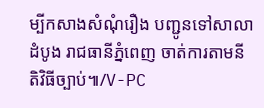ម្បីកសាងសំណុំរឿង បញ្ជូនទៅសាលាដំបូង រាជធានីភ្នំពេញ ចាត់ការតាមនីតិវិធីច្បាប់៕/V-PC